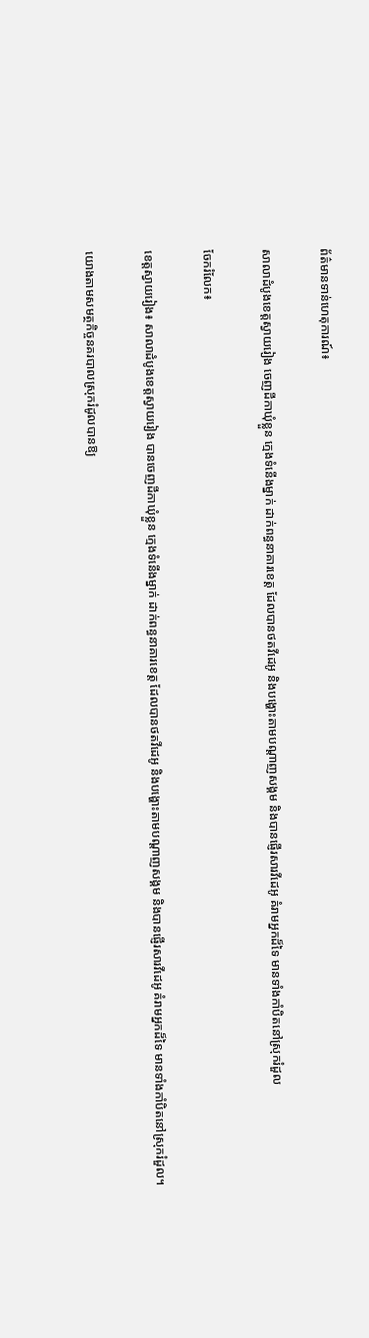ព័ត៌មានទាន់ហេតុការណ៍៖

សាលាដំបូងខេត្តស្វាយរៀង ចេញដីកាឃុំខ្លួន ក្មេងទំនើងម្នាក់ ដាក់ពន្ធនាគារខេត្ត ដែលបានថតវីដេអូ និងបង្ហោះតាមបណ្តាញសង្គម និងបានផ្ញើរសារវីដេអូ គំរាមអ្នកដ៏ទៃ មានទាំងកាំបិតនៅស្រុករំដួល

ចែករំលែក៖

ខេត្តស្វាយរៀង៖ សាលាដំបូងខេត្តស្វាយរៀង បានចេញដីកាឃុំខ្លួន ក្មេងទំនើងម្នាក់ ដាក់ពន្ធនាគារខេត្ត ដែលបានថតវីដេអូ និងបង្ហោះតាមបណ្តាញសង្គម និងបានផ្ញើរសារវីដេអូ គំរាមអ្នកដ៏ទៃ មានទាំងកាំបិតនៅស្រុករំដួល។

យោងតាមសមត្ថកិច្ចនគរបាលស្រុករំដូលបានឱ្យ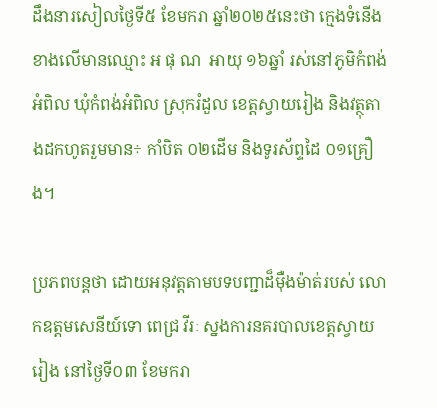ដឹងនារសៀលថ្ងៃទី៥ ខែមករា ឆ្នាំ២០២៥នេះថា ក្មេងទំនើងខាងលើមានឈ្មោះ អ ផុ ណ  អាយុ ១៦ឆ្នាំ រស់នៅភូមិកំពង់អំពិល ឃុំកំពង់អំពិល ស្រុករំដួល ខេត្តស្វាយរៀង និងវត្ថុតាងដកហូតរួមមាន÷ កាំបិត ០២ដើម និងទូរស័ព្ទដៃ ០១គ្រឿង។

ប្រភពបន្តថា ដោយអនុវត្តតាមបទបញ្ជាដ៏ម៉ឺងម៉ាត់របស់ លោកឧត្តមសេនីយ៍ទោ ពេជ្រ វីរៈ ស្នងការនគរបាលខេត្តស្វាយរៀង នៅថ្ងៃទី០៣ ខែមករា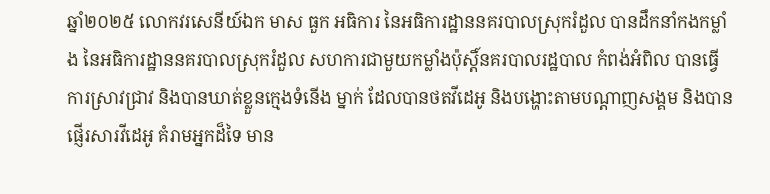ឆ្នាំ២០២៥ លោកវរសេនីយ៍ឯក មាស ធួក អធិការ នៃអធិការដ្ឋាននគរបាលស្រុករំដួល បានដឹកនាំកងកម្លាំង នៃអធិការដ្ឋាននគរបាលស្រុករំដួល សហការជាមួយកម្លាំងប៉ុស្តិ៍នគរបាលរដ្ឋបាល កំពង់អំពិល បានធ្វើការស្រាវជ្រាវ និងបានឃាត់ខ្លួនក្មេងទំនើង ម្នាក់ ដែលបានថតវីដេអូ និងបង្ហោះតាមបណ្តាញសង្គម និងបានផ្ញើរសារវីដេអូ គំរាមអ្នកដ៏ទៃ មាន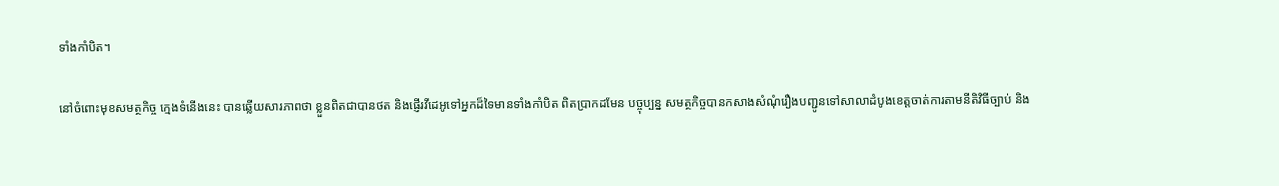ទាំងកាំបិត។

នៅចំពោះមុខសមត្ថកិច្ច ក្មេងទំនើងនេះ បានឆ្លើយសារភាពថា ខ្លួនពិតជាបានថត និងផ្ញើរវីដេអូទៅអ្នកដ៏ទៃមានទាំងកាំបិត ពិតប្រាកដមែន បច្ចុប្បន្ន សមត្ថកិច្ចបានកសាងសំណុំរឿងបញ្ជូនទៅសាលាដំបូងខេត្តចាត់ការតាមនីតិវិធីច្បាប់ និង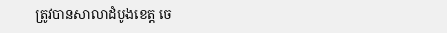ត្រូវបានសាលាដំបូងខេត្ត ចេ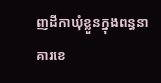ញដីកាឃុំខ្លួនក្នុងពន្ធនាគារខេ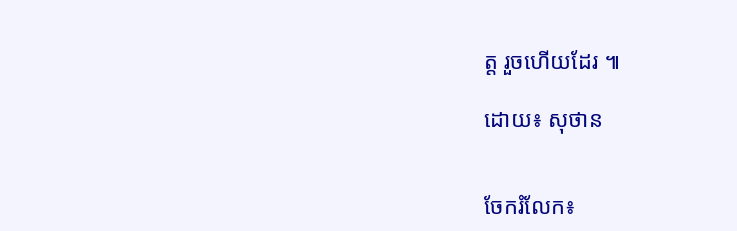ត្ត រួចហើយដែរ ៕

ដោយ៖ សុថាន


ចែករំលែក៖